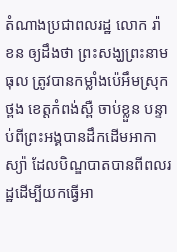តំណាងប្រជាពលរដ្ឋ លោក រ៉ា ខន ឲ្យដឹងថា ព្រះសង្ឃព្រះនាម ធុល ត្រូវបានកម្លាំងប៉េអឹមស្រុកថ្ពង ខេត្តកំពង់ស្ពឺ ចាប់ខ្លួន បន្ទាប់ពីព្រះអង្គបានដឹកដើមអាកាស្យ៉ា ដែលបិណ្ឌបាតបានពីពលរដ្ឋដើម្បីយកធ្វើអា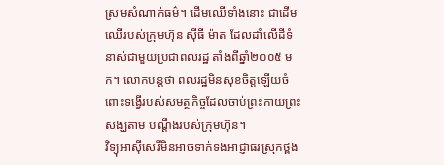ស្រមសំណាក់ធម៌។ ដើមឈើទាំងនោះ ជាដើមឈើរបស់ក្រុមហ៊ុន ស៊ីធី ម៉ាត ដែលដាំលើដីទំនាស់ជាមួយប្រជាពលរដ្ឋ តាំងពីឆ្នាំ២០០៥ មក។ លោកបន្តថា ពលរដ្ឋមិនសុខចិត្តឡើយចំពោះទង្វើរបស់សមត្ថកិច្ចដែលចាប់ព្រះកាយព្រះសង្ឃតាម បណ្ដឹងរបស់ក្រុមហ៊ុន។
វិទ្យុអាស៊ីសេរីមិនអាចទាក់ទងអាជ្ញាធរស្រុកថ្ពង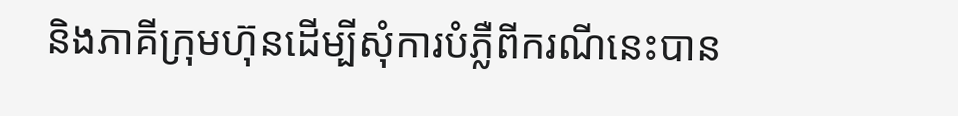និងភាគីក្រុមហ៊ុនដើម្បីសុំការបំភ្លឺពីករណីនេះបាន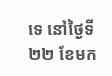ទេ នៅថ្ងៃទី២២ ខែមក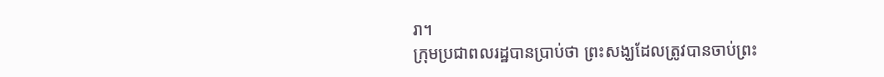រា។
ក្រុមប្រជាពលរដ្ឋបានប្រាប់ថា ព្រះសង្ឃដែលត្រូវបានចាប់ព្រះ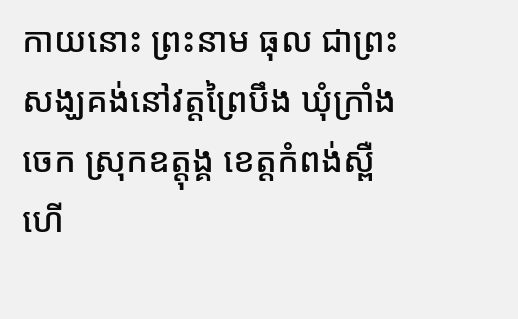កាយនោះ ព្រះនាម ធុល ជាព្រះសង្ឃគង់នៅវត្តព្រៃបឹង ឃុំក្រាំងចេក ស្រុកឧត្តុង្គ ខេត្តកំពង់ស្ពឺ ហើ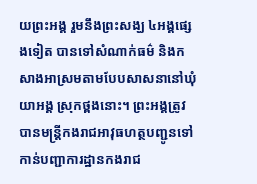យព្រះអង្គ រួមនឹងព្រះសង្ឃ ៤អង្គផ្សេងទៀត បានទៅសំណាក់ធម៌ និងកសាងអាស្រមតាមបែបសាសនានៅឃុំយាអង្គ ស្រុកថ្ពងនោះ។ ព្រះអង្គត្រូវបានមន្ត្រីកងរាជអាវុធហត្ថបញ្ជូនទៅកាន់បញ្ជាការដ្ឋានកងរាជ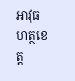អាវុធហត្ថខេត្ត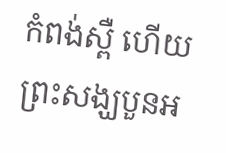កំពង់ស្ពឺ ហើយព្រះសង្ឃបួនអ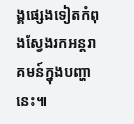ង្គផ្សេងទៀតកំពុងស្វែងរកអន្តរាគមន៍ក្នុងបញ្ហានេះ៕